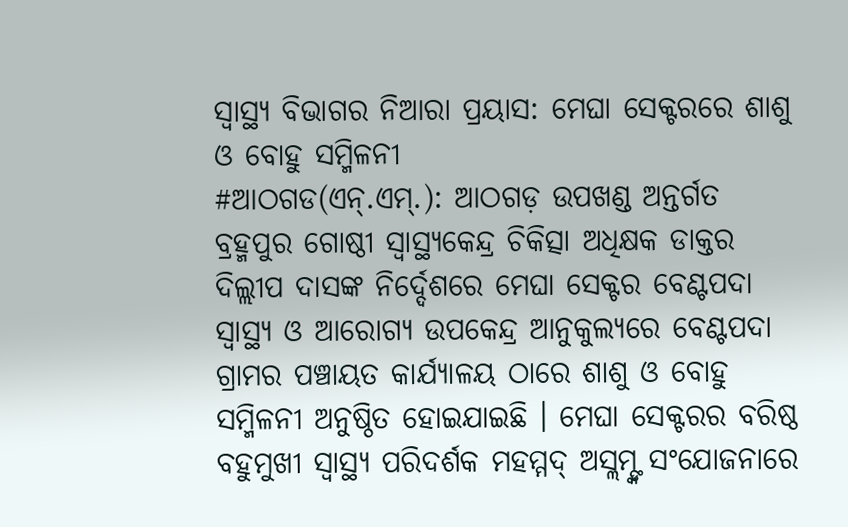ସ୍ୱାସ୍ଥ୍ୟ ବିଭାଗର ନିଆରା ପ୍ରୟାସ: ମେଘା ସେକ୍ଟରରେ ଶାଶୁ ଓ ବୋହୁ ସମ୍ମିଳନୀ
#ଆଠଗଡ(ଏନ୍.ଏମ୍.): ଆଠଗଡ଼ ଉପଖଣ୍ଡ ଅନ୍ତର୍ଗତ ବ୍ରହ୍ମପୁର ଗୋଷ୍ଠୀ ସ୍ୱାସ୍ଥ୍ୟକେନ୍ଦ୍ର ଚିକିତ୍ସା ଅଧିକ୍ଷକ ଡାକ୍ତର ଦିଲ୍ଲୀପ ଦାସଙ୍କ ନିର୍ଦ୍ଦେଶରେ ମେଘା ସେକ୍ଟର ବେଣ୍ଟପଦା ସ୍ୱାସ୍ଥ୍ୟ ଓ ଆରୋଗ୍ୟ ଉପକେନ୍ଦ୍ର ଆନୁକୁଲ୍ୟରେ ବେଣ୍ଟପଦା ଗ୍ରାମର ପଞ୍ଚାୟତ କାର୍ଯ୍ୟାଳୟ ଠାରେ ଶାଶୁ ଓ ବୋହୁ ସମ୍ମିଳନୀ ଅନୁଷ୍ଠିତ ହୋଇଯାଇଛି । ମେଘା ସେକ୍ଟରର ବରିଷ୍ଠ ବହୁମୁଖୀ ସ୍ୱାସ୍ଥ୍ୟ ପରିଦର୍ଶକ ମହମ୍ମଦ୍ ଅସ୍ଲମ୍ଙ୍କ ସଂଯୋଜନାରେ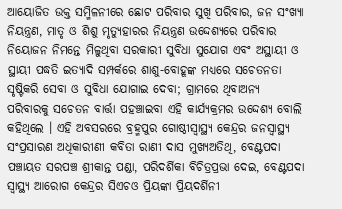ଆୟୋଜିତ ଉକ୍ତ ସମ୍ମିଳନୀରେ ଛୋଟ ପରିବାର ସୁଖି ପରିବାର, ଜନ ସଂଖ୍ୟା ନିୟନ୍ତ୍ରଣ, ମାତୃ ଓ ଶିଶୁ ମୃତ୍ୟୁହାରର ନିୟନ୍ତ୍ରଣ ଉଦ୍ଦେଶ୍ୟରେ ପରିବାର ନିୟୋଜନ ନିମନ୍ତେ ମିଳୁଥିବା ସରକାରୀ ସୁବିଧା ସୁଯୋଗ ଏବଂ ଅସ୍ଥାୟୀ ଓ ସ୍ଥାୟୀ ପଦ୍ଧତି ଇତ୍ୟାଦି ସମ୍ପର୍କରେ ଶାଶୁ-ବୋହୂଙ୍କ ମଧ୍ୟରେ ସଚେତନତା ସୃଷ୍ଟିକରି ସେବା ଓ ସୁବିଧା ଯୋଗାଇ ଦେବା; ଗ୍ରାମରେ ଥିବାଅନ୍ୟ ପରିବାରକୁ ସଚେତନ ବାର୍ତ୍ତା ପହଞ୍ଚାଇବା ଏହି କାର୍ଯ୍ୟକ୍ରମର ଉଦ୍ଦେଶ୍ୟ ବୋଲି କହିଥିଲେ । ଏହି ଅବସରରେ ବ୍ରହ୍ମପୁର ଗୋଷ୍ଠୀସ୍ୱାସ୍ଥ୍ୟ କେନ୍ଦ୍ରର ଜନସ୍ୱାସ୍ଥ୍ୟ ସଂପ୍ରସାରଣ ଅଧିକାରୀଣୀ କବିତା ରାଣୀ ଦାସ ମୁଖ୍ୟଅତିଥି, ବେଣ୍ଟପଦା ପଞ୍ଚାୟତ ସରପଞ୍ଚ ଶ୍ରୀକାନ୍ତ ପଣ୍ଡା, ପରିଦର୍ଶିକା ବିଚିତ୍ରପ୍ରଭା ଦେଇ, ବେଣ୍ଟପଦା ସ୍ୱାସ୍ଥ୍ୟ ଆରୋଗ କେନ୍ଦ୍ରର ସିଏଚଓ ପ୍ରିୟଙ୍କା ପ୍ରିୟଦର୍ଶିନୀ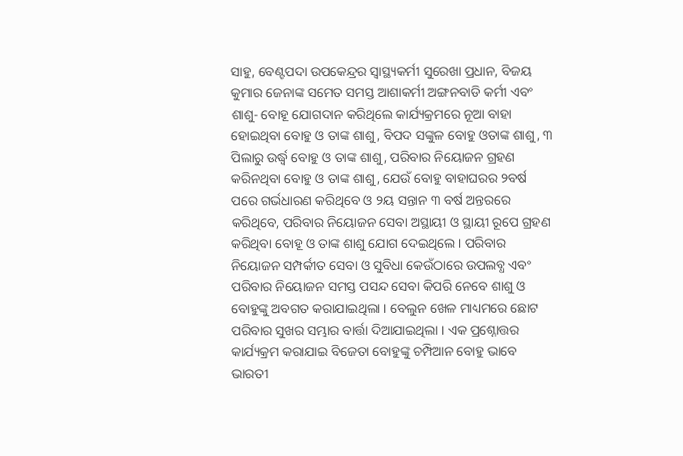ସାହୁ, ବେଣ୍ଟପଦା ଉପକେନ୍ଦ୍ରର ସ୍ୱାସ୍ଥ୍ୟକର୍ମୀ ସୁରେଖା ପ୍ରଧାନ, ବିଜୟ କୁମାର ଜେନାଙ୍କ ସମେତ ସମସ୍ତ ଆଶାକର୍ମୀ ଅଙ୍ଗନବାଡି କର୍ମୀ ଏବଂ ଶାଶୁ- ବୋହୂ ଯୋଗଦାନ କରିଥିଲେ କାର୍ଯ୍ୟକ୍ରମରେ ନୂଆ ବାହା ହୋଇଥିବା ବୋହୁ ଓ ତାଙ୍କ ଶାଶୁ, ବିପଦ ସଙ୍କୁଳ ବୋହୁ ଓତାଙ୍କ ଶାଶୁ, ୩ ପିଲାରୁ ଉର୍ଦ୍ଧ୍ୱ ବୋହୁ ଓ ତାଙ୍କ ଶାଶୁ, ପରିବାର ନିୟୋଜନ ଗ୍ରହଣ କରିନଥିବା ବୋହୁ ଓ ତାଙ୍କ ଶାଶୁ, ଯେଉଁ ବୋହୁ ବାହାଘରର ୨ବର୍ଷ ପରେ ଗର୍ଭଧାରଣ କରିଥିବେ ଓ ୨ୟ ସନ୍ତାନ ୩ ବର୍ଷ ଅନ୍ତରରେ କରିଥିବେ, ପରିବାର ନିୟୋଜନ ସେବା ଅସ୍ଥାୟୀ ଓ ସ୍ଥାୟୀ ରୂପେ ଗ୍ରହଣ କରିଥିବା ବୋହୂ ଓ ତାଙ୍କ ଶାଶୁ ଯୋଗ ଦେଇଥିଲେ । ପରିବାର ନିୟୋଜନ ସମ୍ପର୍କୀତ ସେବା ଓ ସୁବିଧା କେଉଁଠାରେ ଉପଲବ୍ଧ ଏବଂ ପରିବାର ନିୟୋଜନ ସମସ୍ତ ପସନ୍ଦ ସେବା କିପରି ନେବେ ଶାଶୁ ଓ ବୋହୁଙ୍କୁ ଅବଗତ କରାଯାଇଥିଲା । ବେଲୁନ ଖେଳ ମାଧ୍ୟମରେ ଛୋଟ ପରିବାର ସୁଖର ସମ୍ଭାର ବାର୍ତ୍ତା ଦିଆଯାଇଥିଲା । ଏକ ପ୍ରଶ୍ନୋତ୍ତର କାର୍ଯ୍ୟକ୍ରମ କରାଯାଇ ବିଜେତା ବୋହୁଙ୍କୁ ଚମ୍ପିଆନ ବୋହୁ ଭାବେ ଭାରତୀ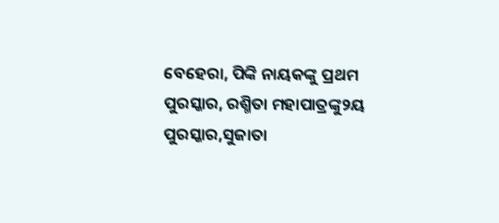ବେହେରା, ପିଙ୍କି ନାୟକଙ୍କୁ ପ୍ରଥମ ପୁରସ୍କାର, ରଶ୍ମିତା ମହାପାତ୍ରଙ୍କୁ୨ୟ ପୁରସ୍କାର,ସୁଜାତା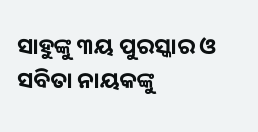ସାହୁଙ୍କୁ ୩ୟ ପୁରସ୍କାର ଓ ସବିତା ନାୟକଙ୍କୁ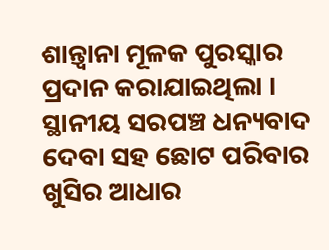ଶାନ୍ତ୍ୱାନା ମୂଳକ ପୁରସ୍କାର ପ୍ରଦାନ କରାଯାଇଥିଲା । ସ୍ଥାନୀୟ ସରପଞ୍ଚ ଧନ୍ୟବାଦ ଦେବା ସହ ଛୋଟ ପରିବାର ଖୁସିର ଆଧାର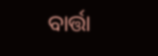ବାର୍ତ୍ତା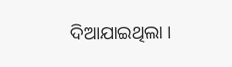ଦିଆଯାଇଥିଲା ।